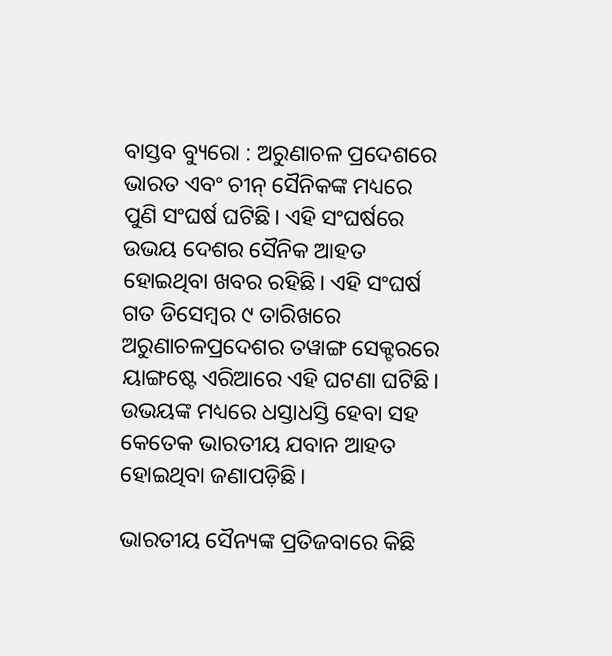ବାସ୍ତବ ବ୍ୟୁରୋ : ଅରୁଣାଚଳ ପ୍ରଦେଶରେ ଭାରତ ଏବଂ ଚୀନ୍ ସୈନିକଙ୍କ ମଧ୍ୟରେ ପୁଣି ସଂଘର୍ଷ ଘଟିଛି। ଏହି ସଂଘର୍ଷରେ ଉଭୟ ଦେଶର ସୈନିକ ଆହତ ହୋଇଥିବା ଖବର ରହିଛି। ଏହି ସଂଘର୍ଷ ଗତ ଡିସେମ୍ବର ୯ ତାରିଖରେ ଅରୁଣାଚଳପ୍ରଦେଶର ତୱାଙ୍ଗ ସେକ୍ଟରରେ ୟାଙ୍ଗଷ୍ଟେ ଏରିଆରେ ଏହି ଘଟଣା ଘଟିଛି। ଉଭୟଙ୍କ ମଧ୍ୟରେ ଧସ୍ତାଧସ୍ତି ହେବା ସହ କେତେକ ଭାରତୀୟ ଯବାନ ଆହତ ହୋଇଥିବା ଜଣାପଡ଼ିଛି।

ଭାରତୀୟ ସୈନ୍ୟଙ୍କ ପ୍ରତିଜବାରେ କିଛି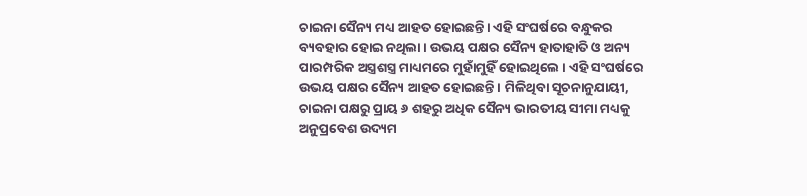ଚାଇନା ସୈନ୍ୟ ମଧ୍ୟ ଆହତ ହୋଇଛନ୍ତି। ଏହି ସଂଘର୍ଷରେ ବନ୍ଧୁକର ବ୍ୟବହାର ହୋଇ ନଥିଲା । ଉଭୟ ପକ୍ଷର ସୈନ୍ୟ ହାତାହାତି ଓ ଅନ୍ୟ ପାରମ୍ପରିକ ଅସ୍ତ୍ରଶସ୍ତ୍ର ମାଧ୍ୟମରେ ମୁହାଁମୁହିଁ ହୋଇଥିଲେ । ଏହି ସଂଘର୍ଷରେ ଉଭୟ ପକ୍ଷର ସୈନ୍ୟ ଆହତ ହୋଇଛନ୍ତି । ମିଳିଥିବା ସୂଚନାନୁଯାୟୀ, ଚାଇନା ପକ୍ଷରୁ ପ୍ରାୟ ୬ ଶହରୁ ଅଧିକ ସୈନ୍ୟ ଭାରତୀୟ ସୀମା ମଧ୍ୟକୁ ଅନୁପ୍ରବେଶ ଉଦ୍ୟମ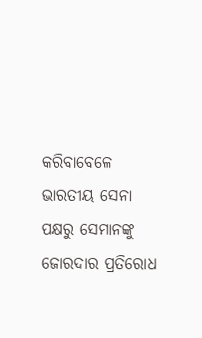କରିବାବେଳେ ଭାରତୀୟ ସେନା ପକ୍ଷରୁ ସେମାନଙ୍କୁ ଜୋରଦାର ପ୍ରତିରୋଧ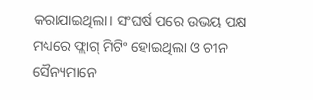କରାଯାଇଥିଲା। ସଂଘର୍ଷ ପରେ ଉଭୟ ପକ୍ଷ ମଧ୍ୟରେ ଫ୍ଲାଗ୍ ମିଟିଂ ହୋଇଥିଲା ଓ ଚୀନ ସୈନ୍ୟମାନେ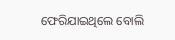ଫେରିଯାଇଥିଲେ ବୋଲି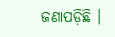ଜଣାପଡ଼ିଛି ।